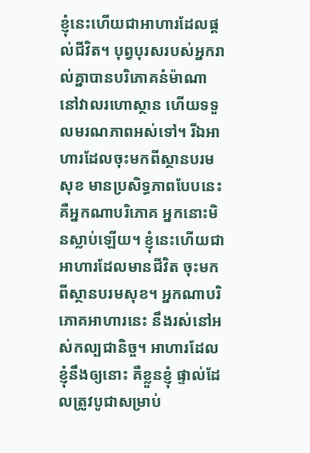ខ្ញុំនេះហើយជាអាហារដែលផ្ដល់ជីវិត។ បុព្វបុរសរបស់អ្នករាល់គ្នាបានបរិភោគនំម៉ាណា នៅវាលរហោស្ថាន ហើយទទួលមរណភាពអស់ទៅ។ រីឯអាហារដែលចុះមកពីស្ថានបរមសុខ មានប្រសិទ្ធភាពបែបនេះ គឺអ្នកណាបរិភោគ អ្នកនោះមិនស្លាប់ឡើយ។ ខ្ញុំនេះហើយជាអាហារដែលមានជីវិត ចុះមកពីស្ថានបរមសុខ។ អ្នកណាបរិភោគអាហារនេះ នឹងរស់នៅអស់កល្បជានិច្ច។ អាហារដែលខ្ញុំនឹងឲ្យនោះ គឺខ្លួនខ្ញុំ ផ្ទាល់ដែលត្រូវបូជាសម្រាប់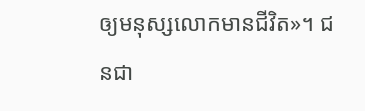ឲ្យមនុស្សលោកមានជីវិត»។ ជនជា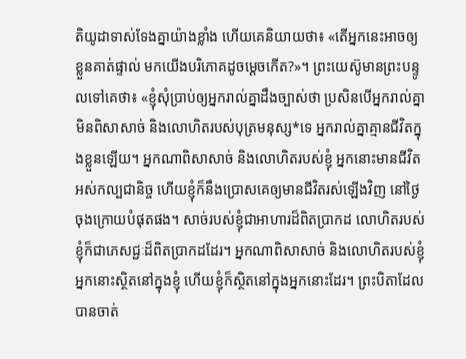តិយូដាទាស់ទែងគ្នាយ៉ាងខ្លាំង ហើយគេនិយាយថា៖ «តើអ្នកនេះអាចឲ្យខ្លួនគាត់ផ្ទាល់ មកយើងបរិភោគដូចម្ដេចកើត?»។ ព្រះយេស៊ូមានព្រះបន្ទូលទៅគេថា៖ «ខ្ញុំសុំប្រាប់ឲ្យអ្នករាល់គ្នាដឹងច្បាស់ថា ប្រសិនបើអ្នករាល់គ្នាមិនពិសាសាច់ និងលោហិតរបស់បុត្រមនុស្ស*ទេ អ្នករាល់គ្នាគ្មានជីវិតក្នុងខ្លួនឡើយ។ អ្នកណាពិសាសាច់ និងលោហិតរបស់ខ្ញុំ អ្នកនោះមានជីវិតអស់កល្បជានិច្ច ហើយខ្ញុំក៏នឹងប្រោសគេឲ្យមានជីវិតរស់ឡើងវិញ នៅថ្ងៃចុងក្រោយបំផុតផង។ សាច់របស់ខ្ញុំជាអាហារដ៏ពិតប្រាកដ លោហិតរបស់ខ្ញុំក៏ជាភេសជ្ជៈដ៏ពិតប្រាកដដែរ។ អ្នកណាពិសាសាច់ និងលោហិតរបស់ខ្ញុំ អ្នកនោះស្ថិតនៅក្នុងខ្ញុំ ហើយខ្ញុំក៏ស្ថិតនៅក្នុងអ្នកនោះដែរ។ ព្រះបិតាដែលបានចាត់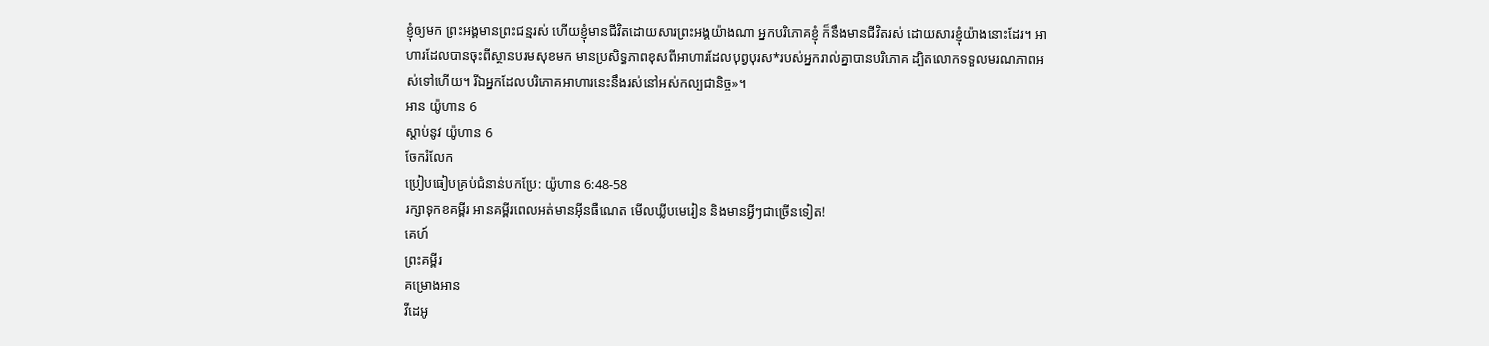ខ្ញុំឲ្យមក ព្រះអង្គមានព្រះជន្មរស់ ហើយខ្ញុំមានជីវិតដោយសារព្រះអង្គយ៉ាងណា អ្នកបរិភោគខ្ញុំ ក៏នឹងមានជីវិតរស់ ដោយសារខ្ញុំយ៉ាងនោះដែរ។ អាហារដែលបានចុះពីស្ថានបរមសុខមក មានប្រសិទ្ធភាពខុសពីអាហារដែលបុព្វបុរស*របស់អ្នករាល់គ្នាបានបរិភោគ ដ្បិតលោកទទួលមរណភាពអស់ទៅហើយ។ រីឯអ្នកដែលបរិភោគអាហារនេះនឹងរស់នៅអស់កល្បជានិច្ច»។
អាន យ៉ូហាន 6
ស្ដាប់នូវ យ៉ូហាន 6
ចែករំលែក
ប្រៀបធៀបគ្រប់ជំនាន់បកប្រែ: យ៉ូហាន 6:48-58
រក្សាទុកខគម្ពីរ អានគម្ពីរពេលអត់មានអ៊ីនធឺណេត មើលឃ្លីបមេរៀន និងមានអ្វីៗជាច្រើនទៀត!
គេហ៍
ព្រះគម្ពីរ
គម្រោងអាន
វីដេអូ